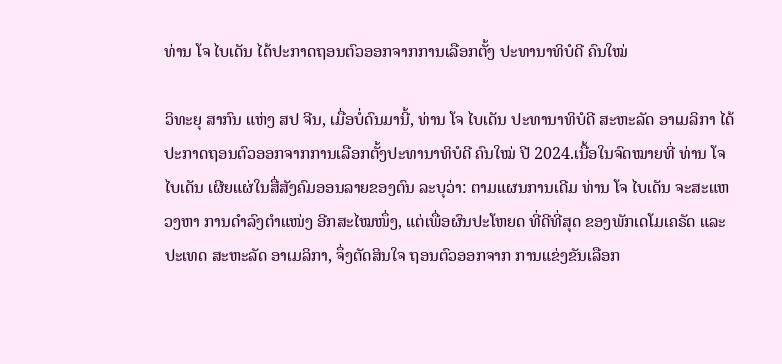ທ່ານ ໂຈ ໄບເດັນ ໄດ້ປະກາດຖອນຕົວອອກຈາກການເລືອກຕັ້ງ ປະທານາທິບໍດີ ຄົນໃໝ່

ວິທະຍຸ ສາກົນ ແຫ່ງ ສປ ຈີນ, ເມື່ອບໍ່ດົນມານີ້, ທ່ານ ໂຈ ໄບເດັນ ປະທານາທິບໍດີ ສະຫະລັດ ອາເມລິກາ ໄດ້ປະກາດຖອນຕົວອອກຈາກການເລືອກຕັ້ງປະທານາທິບໍດີ ຄົນໃໝ່ ປີ 2024.ເນື້ອໃນຈົດໝາຍທີ່ ທ່ານ ໂຈ ໄບເດັນ ເຜີຍແຜ່ໃນສື່ສັງຄົມອອນລາຍຂອງຕົນ ລະບຸວ່າ: ຕາມແຜນການເດີມ ທ່ານ ໂຈ ໄບເດັນ ຈະສະແຫວງຫາ ການດຳລົງຕຳແໜ່ງ ອີກສະໄໝໜຶ່ງ, ແຕ່ເພື່ອຜົນປະໂຫຍດ ທີ່ດີທີ່ສຸດ ຂອງພັກເດໂມເຄຣັດ ແລະ ປະເທດ ສະຫະລັດ ອາເມລິກາ, ຈຶ່ງຕັດສິນໃຈ ຖອນຕົວອອກຈາກ ການແຂ່ງຂັນເລືອກ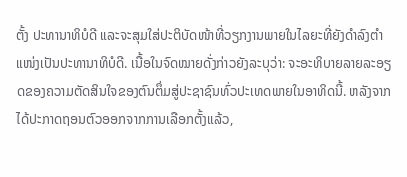ຕັ້ງ ປະທານາທິບໍດີ ແລະຈະສຸມໃສ່ປະຕິບັດໜ້າທີ່ວຽກງານພາຍໃນໄລຍະທີ່ຍັງດຳລົງຕຳແໜ່ງເປັນປະທານາທິບໍດີ. ເນື້ອໃນຈົດໝາຍດັ່ງກ່າວຍັງລະບຸວ່າ: ຈະອະທິບາຍລາຍລະອຽດຂອງຄວາມຕັດສິນໃຈຂອງຕົນຕຶ່ມສູ່ປະຊາຊົນທົ່ວປະເທດພາຍໃນອາທິດນີ້. ຫລັງຈາກໄດ້ປະກາດຖອນຕົວອອກຈາກການເລືອກຕັ້ງແລ້ວ,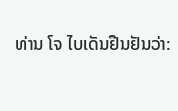ທ່ານ ໂຈ ໄບເດັນຢືນຢັນວ່າ: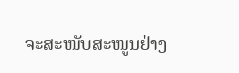ຈະສະໜັບສະໜູນຢ່າງ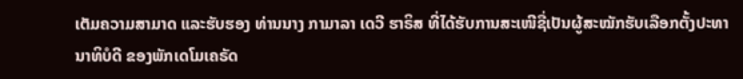ເຕັມຄວາມສາມາດ ແລະຮັບຮອງ ທ່ານນາງ ກາມາລາ ເດວີ ຮາຣິສ ທີ່ໄດ້ຮັບການສະເໜີຊື່ເປັນຜູ້ສະໝັກຮັບເລືອກຕັ້ງປະທານາທິບໍດີ ຂອງພັກເດໂມເຄຣັດ